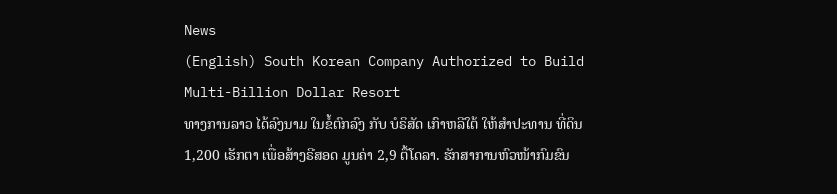News
(English) South Korean Company Authorized to Build Multi-Billion Dollar Resort
ທາງການລາວ ໄດ້ລົງນາມ ໃນຂໍ້ຕົກລົງ ກັບ ບໍຣິສັດ ເກົາຫລີໃຕ້ ໃຫ້ສໍາປະທານ ທີ່ດິນ 1,200 ເຮັກຕາ ເພື່ອສ້າງຣີສອດ ມູນຄ່າ 2,9 ຕື້ໂດລາ. ຮັກສາການຫົວໜ້າກົມຂົນ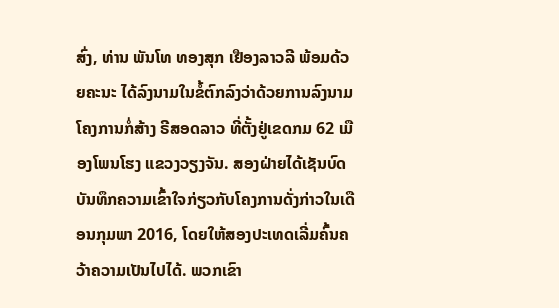ສົ່ງ, ທ່ານ ພັນໂທ ທອງສຸກ ເຢືອງລາວລີ ພ້ອມດ້ວຍຄະນະ ໄດ້ລົງນາມໃນຂໍ້ຕົກລົງວ່າດ້ວຍການລົງນາມໂຄງການກໍ່ສ້າງ ຣີສອດລາວ ທີ່ຕັ້ງຢູ່ເຂດກມ 62 ເມືອງໂພນໂຮງ ແຂວງວຽງຈັນ. ສອງຝ່າຍໄດ້ເຊັນບົດບັນທຶກຄວາມເຂົ້າໃຈກ່ຽວກັບໂຄງການດັ່ງກ່າວໃນເດືອນກຸມພາ 2016, ໂດຍໃຫ້ສອງປະເທດເລີ່ມຄົ້ນຄວ້າຄວາມເປັນໄປໄດ້. ພວກເຂົາ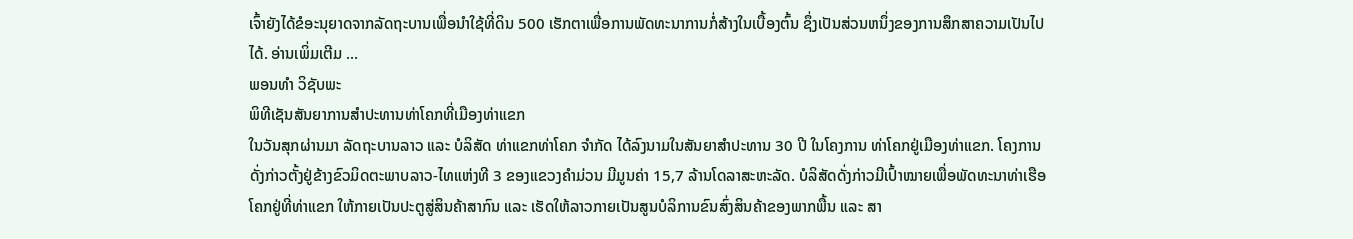ເຈົ້າຍັງໄດ້ຂໍອະນຸຍາດຈາກລັດຖະບານເພື່ອນໍາໃຊ້ທີ່ດິນ 500 ເຮັກຕາເພື່ອການພັດທະນາການກໍ່ສ້າງໃນເບື້ອງຕົ້ນ ຊຶ່ງເປັນສ່ວນຫນຶ່ງຂອງການສຶກສາຄວາມເປັນໄປໄດ້. ອ່ານເພິ່ມເຕີມ ...
ພອນທຳ ວິຊັບພະ
ພິທີເຊັນສັນຍາການສຳປະທານທ່າໂຄກທີ່ເມືອງທ່າແຂກ
ໃນວັນສຸກຜ່ານມາ ລັດຖະບານລາວ ແລະ ບໍລິສັດ ທ່າແຂກທ່າໂຄກ ຈຳກັດ ໄດ້ລົງນາມໃນສັນຍາສຳປະທານ 30 ປີ ໃນໂຄງການ ທ່າໂຄກຢູ່ເມືອງທ່າແຂກ. ໂຄງການດັ່ງກ່າວຕັ້ງຢູ່ຂ້າງຂົວມິດຕະພາບລາວ-ໄທແຫ່ງທີ 3 ຂອງແຂວງຄຳມ່ວນ ມີມູນຄ່າ 15,7 ລ້ານໂດລາສະຫະລັດ. ບໍລິສັດດັ່ງກ່າວມີເປົ້າໝາຍເພື່ອພັດທະນາທ່າເຮືອໂຄກຢູ່ທີ່ທ່າແຂກ ໃຫ້ກາຍເປັນປະຕູສູ່ສິນຄ້າສາກົນ ແລະ ເຮັດໃຫ້ລາວກາຍເປັນສູນບໍລິການຂົນສົ່ງສິນຄ້າຂອງພາກພື້ນ ແລະ ສາ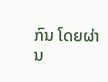ກົນ ໂດຍຜ່ານ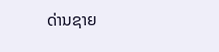ດ່ານຊາຍ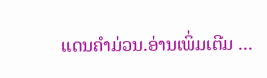ແດນຄໍາມ່ວນ.ອ່ານເພິ່ມເຕີມ ...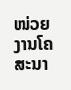ໜ່ວຍງານໂຄສະນາ